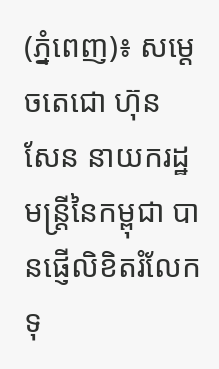(ភ្នំពេញ)៖ សម្តេចតេជោ ហ៊ុន សែន នាយករដ្ឋមន្ត្រីនៃកម្ពុជា បានផ្ញើលិខិតរំលែកទុ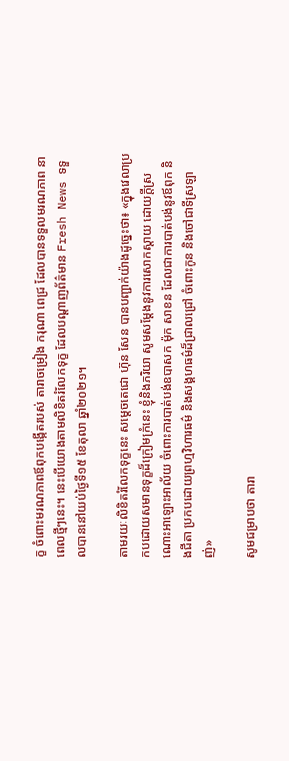ក្ខ ចំពោះមរណភាពឪពុកបង្កើតរបស់ តារាចម្រៀង ករុណា ពេជ្រ ដែលបានទទួលមរណភាព នាពេលថ្មីៗនេះ។ នេះបើយោងតាមលិខិតរំលែកទុក្ខ ដែលបណ្តាញព័ត៌មាន Fresh News ទទួលបាននៅយប់ថ្ងៃទី១៥ ខែតុលា ឆ្នាំ២០២១។

តាមរយៈលិខិតរំលែកទុក្ខនេះ សម្តេចតេជោ ហ៊ុន សែន បានបញ្ជាក់យ៉ាងដូច្នេះថា៖ «ក្នុងវេលាប្រកបដោយសមានទុក្ខដ៏ក្រៀមក្រំនេះ ខ្ញុំនិងភរិយា សូមសម្តែងនូវការសោកស្តាយ ដោយក្តីស្រណោះអាឡោះអាល័យ ចំពោះការបាត់បង់ឧបាសក ម៉ុក សាខន ដែលជាការបាត់បង់នូវឪពុក និងជីតា ប្រកបដោយព្រហ្មវិហារធម៌ និងសង្គហធម៌ដ៏ជ្រាលជ្រៅ ចំពោះកូន និងចៅជាទីស្រឡាញ់»

សូមជម្រាបថា តារា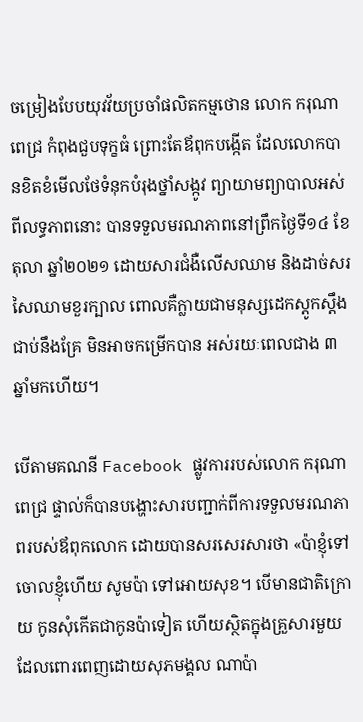ចម្រៀងបែបយុវវ័យប្រចាំផលិតកម្មថោន លោក ករុណា ពេជ្រ កំពុងជួបទុក្ខធំ ព្រោះតែឪពុកបង្កើត ដែលលោកបានខិតខំមើលថែទំនុកបំរុងថ្នាំសង្កូវ ព្យាយាមព្យាបាលអស់ពីលទ្ធភាពនោះ បានទទួលមរណភាពនៅព្រឹកថ្ងៃទី១៤ ខែតុលា ឆ្នាំ២០២១ ដោយសារជំងឺលើសឈាម និងដាច់សរសៃឈាមខួរក្បាល ពោលគឺក្លាយជាមនុស្សដេកស្ដូកស្ដឹងជាប់នឹងគ្រែ មិនអាចកម្រើកបាន អស់រយៈពេលជាង ៣ឆ្នាំមកហើយ។

បើតាមគណនី Facebook ផ្លូវការរបស់លោក ករុណា ពេជ្រ ផ្ទាល់ក៏បានបង្ហោះសារបញ្ជាក់ពីការទទួលមរណភាពរបស់ឪពុកលោក ដោយបានសរសេរសារថា «ប៉ាខ្ញុំទៅចោលខ្ញុំហើយ សូមប៉ា ទៅអោយសុខ។ បើមានជាតិក្រោយ កូនសុំកើតជាកូនប៉ាទៀត ហើយស្ថិតក្នុងគ្រួសារមួយ ដែលពោរពេញដោយសុភមង្គល ណាប៉ា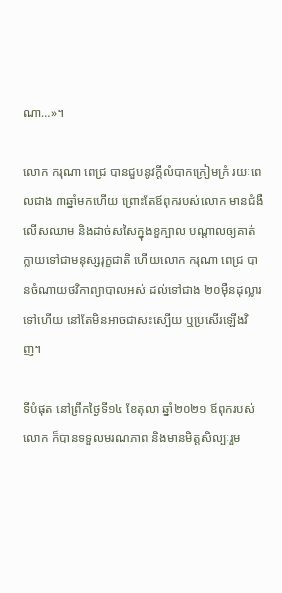ណា…»។

លោក ករុណា ពេជ្រ បានជួបនូវក្ដីលំបាកក្រៀមក្រំ រយៈពេលជាង ៣ឆ្នាំមកហើយ ព្រោះតែឪពុករបស់លោក មានជំងឺលើសឈាម និងដាច់សសៃក្នុងខួក្បាល បណ្ដាលឲ្យគាត់ក្លាយទៅជាមនុស្សរុក្ខជាតិ ហើយលោក ករុណា ពេជ្រ បានចំណាយថវិកាព្យាបាលអស់ ដល់ទៅជាង ២០ម៉ឺនដុល្លារទៅហើយ នៅតែមិនអាចជាសះស្បើយ ឬប្រសើរឡើងវិញ។

ទីបំផុត នៅព្រឹកថ្ងៃទី១៤ ខែតុលា ឆ្នាំ២០២១ ឪពុករបស់លោក ក៏បានទទួលមរណភាព និងមានមិត្តសិល្បៈរួម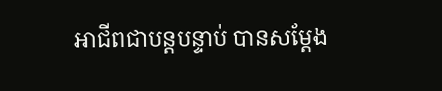អាជីពជាបន្តបន្ទាប់ បានសម្តែង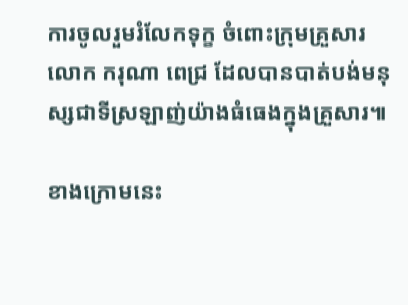ការចូលរួមរំលែកទុក្ខ ចំពោះក្រុមគ្រួសារលោក ករុណា ពេជ្រ ដែលបានបាត់បង់មនុស្សជាទីស្រឡាញ់យ៉ាងធំធេងក្នុងគ្រួសារ៕

ខាងក្រោមនេះ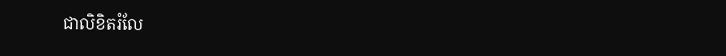ជាលិខិតរំលែ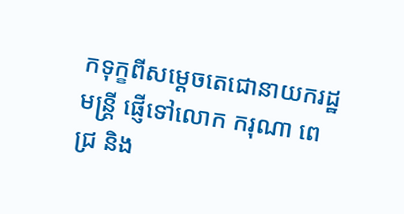កទុក្ខពីសម្តេចតេជោនាយករដ្ឋមន្ត្រី ផ្ញើទៅលោក ករុណា ពេជ្រ និង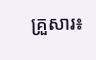គ្រួសារ៖